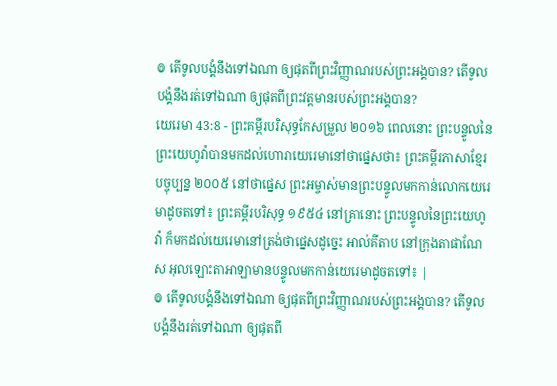៙ តើទូលបង្គំនឹងទៅឯណា ឲ្យផុតពីព្រះវិញ្ញាណរបស់ព្រះអង្គបាន? តើទូលបង្គំនឹងរត់ទៅឯណា ឲ្យផុតពីព្រះវត្តមានរបស់ព្រះអង្គបាន?
យេរេមា 43:8 - ព្រះគម្ពីរបរិសុទ្ធកែសម្រួល ២០១៦ ពេលនោះ ព្រះបន្ទូលនៃព្រះយេហូវ៉ាបានមកដល់ហោរាយេរេមានៅថាផ្នេសថា៖ ព្រះគម្ពីរភាសាខ្មែរបច្ចុប្បន្ន ២០០៥ នៅថាផ្នេស ព្រះអម្ចាស់មានព្រះបន្ទូលមកកាន់លោកយេរេមាដូចតទៅ៖ ព្រះគម្ពីរបរិសុទ្ធ ១៩៥៤ នៅគ្រានោះ ព្រះបន្ទូលនៃព្រះយេហូវ៉ា ក៏មកដល់យេរេមានៅត្រង់ថាផ្នេសដូច្នេះ អាល់គីតាប នៅក្រុងតាផាណែស អុលឡោះតាអាឡាមានបន្ទូលមកកាន់យេរេមាដូចតទៅ៖ |
៙ តើទូលបង្គំនឹងទៅឯណា ឲ្យផុតពីព្រះវិញ្ញាណរបស់ព្រះអង្គបាន? តើទូលបង្គំនឹងរត់ទៅឯណា ឲ្យផុតពី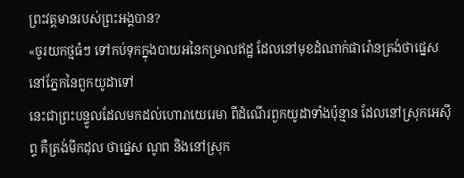ព្រះវត្តមានរបស់ព្រះអង្គបាន?
«ចូរយកថ្មធំៗ ទៅកប់ទុកក្នុងបាយអនៃកម្រាលឥដ្ឋ ដែលនៅមុខដំណាក់ផារ៉ោនត្រង់ថាផ្នេស នៅភ្នែកនៃពួកយូដាទៅ
នេះជាព្រះបន្ទូលដែលមកដល់ហោរាយេរេមា ពីដំណើរពួកយូដាទាំងប៉ុន្មាន ដែលនៅស្រុកអេស៊ីព្ទ គឺត្រង់មីកដុល ថាផ្នេស ណូព និងនៅស្រុក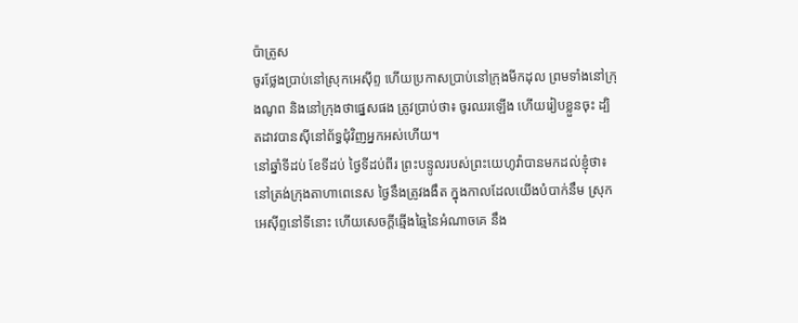ប៉ាត្រូស
ចូរថ្លែងប្រាប់នៅស្រុកអេស៊ីព្ទ ហើយប្រកាសប្រាប់នៅក្រុងមីកដុល ព្រមទាំងនៅក្រុងណូព និងនៅក្រុងថាផ្នេសផង ត្រូវប្រាប់ថា៖ ចូរឈរឡើង ហើយរៀបខ្លួនចុះ ដ្បិតដាវបានស៊ីនៅព័ទ្ធជុំវិញអ្នកអស់ហើយ។
នៅឆ្នាំទីដប់ ខែទីដប់ ថ្ងៃទីដប់ពីរ ព្រះបន្ទូលរបស់ព្រះយេហូវ៉ាបានមកដល់ខ្ញុំថា៖
នៅត្រង់ក្រុងតាហាពេនេស ថ្ងៃនឹងត្រូវងងឹត ក្នុងកាលដែលយើងបំបាក់នឹម ស្រុកអេស៊ីព្ទនៅទីនោះ ហើយសេចក្ដីឆ្មើងឆ្មៃនៃអំណាចគេ នឹង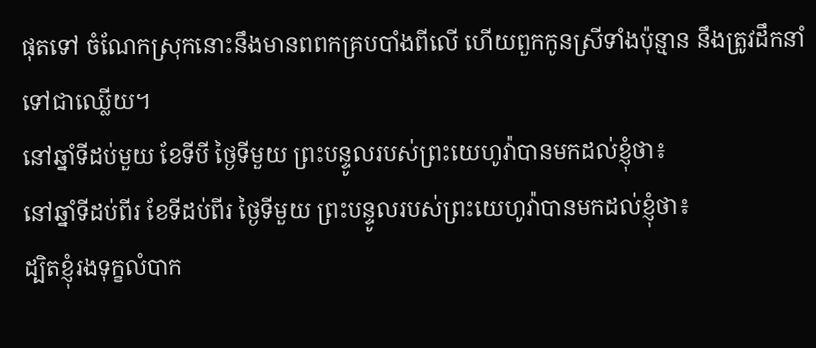ផុតទៅ ចំណែកស្រុកនោះនឹងមានពពកគ្របបាំងពីលើ ហើយពួកកូនស្រីទាំងប៉ុន្មាន នឹងត្រូវដឹកនាំទៅជាឈ្លើយ។
នៅឆ្នាំទីដប់មួយ ខែទីបី ថ្ងៃទីមួយ ព្រះបន្ទូលរបស់ព្រះយេហូវ៉ាបានមកដល់ខ្ញុំថា៖
នៅឆ្នាំទីដប់ពីរ ខែទីដប់ពីរ ថ្ងៃទីមួយ ព្រះបន្ទូលរបស់ព្រះយេហូវ៉ាបានមកដល់ខ្ញុំថា៖
ដ្បិតខ្ញុំរងទុក្ខលំបាក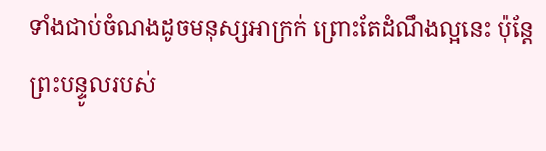ទាំងជាប់ចំណងដូចមនុស្សអាក្រក់ ព្រោះតែដំណឹងល្អនេះ ប៉ុន្តែ ព្រះបន្ទូលរបស់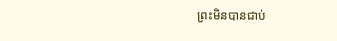ព្រះមិនបានជាប់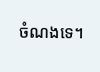ចំណងទេ។